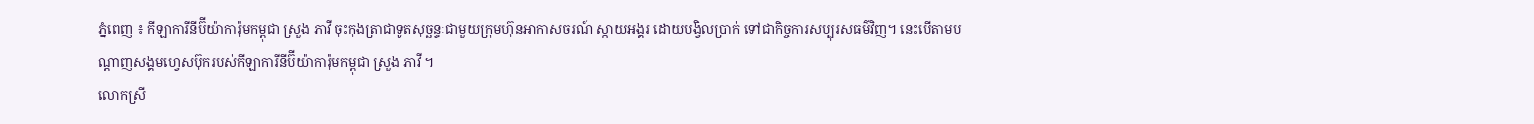ភ្នំពេញ ៖ កីឡាការីនីប៊ីយ៉ាការ៉ុមកម្ពុជា ស្រួង ភាវី ចុះកុងត្រាជាទូតសុច្ឆន្ទៈជាមួយក្រុមហ៊ុនអាកាសចរណ៍ ស្កាយអង្គរ ដោយបង្វិលប្រាក់ ទៅជាកិច្ចការសប្បុរសធម៌វិញ។ នេះបើតាមបណ្ដាញសង្គមហ្វេសប៊ុករបស់កីឡាការីនីប៊ីយ៉ាការ៉ុមកម្ពុជា ស្រួង ភាវី ។
លោកស្រី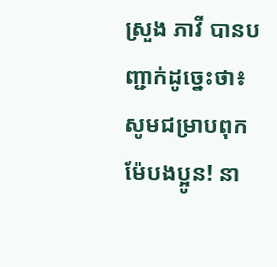ស្រួង ភាវី បានបញ្ជាក់ដូច្នេះថា៖ សូមជម្រាបពុកម៉ែបងប្អូន! នា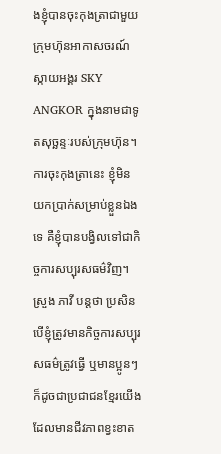ងខ្ញុំបានចុះកុងត្រាជាមួយក្រុមហ៊ុនអាកាសចរណ៍ ស្កាយអង្គរ SKY ANGKOR ក្នុងនាមជាទូតសុច្ឆន្ទៈរបស់ក្រុមហ៊ុន។ ការចុះកុងត្រានេះ ខ្ញុំមិនយកប្រាក់សម្រាប់ខ្លួនឯងទេ គឺខ្ញុំបានបង្វិលទៅជាកិច្ចការសប្បុរសធម៌វិញ។
ស្រួង ភាវី បន្តថា ប្រសិនបើខ្ញុំត្រូវមានកិច្ចការសប្បុរសធម៌ត្រូវធ្វើ ឬមានប្អូនៗ ក៏ដូចជាប្រជាជនខ្មែរយើងដែលមានជីវភាពខ្វះខាត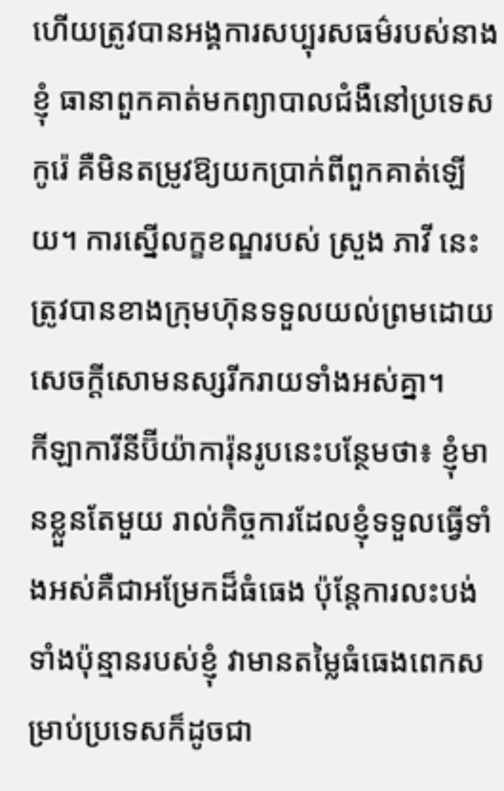ហើយត្រូវបានអង្គការសប្បុរសធម៌របស់នាងខ្ញុំ ធានាពួកគាត់មកព្យាបាលជំងឺនៅប្រទេសកូរ៉េ គឺមិនតម្រូវឱ្យយកប្រាក់ពីពួកគាត់ឡើយ។ ការស្នើលក្ខខណ្ឌរបស់ ស្រួង ភាវី នេះ ត្រូវបានខាងក្រុមហ៊ុនទទួលយល់ព្រមដោយសេចក្ដីសោមនស្សរីករាយទាំងអស់គ្នា។
កីឡាការីនីប៊ីយ៉ាការ៉ុនរូបនេះបន្ថែមថា៖ ខ្ញុំមានខ្លួនតែមួយ រាល់កិច្ចការដែលខ្ញុំទទួលធ្វើទាំងអស់គឺជាអម្រែកដ៏ធំធេង ប៉ុន្តែការលះបង់ទាំងប៉ុន្មានរបស់ខ្ញុំ វាមានតម្លៃធំធេងពេកសម្រាប់ប្រទេសក៏ដូចជា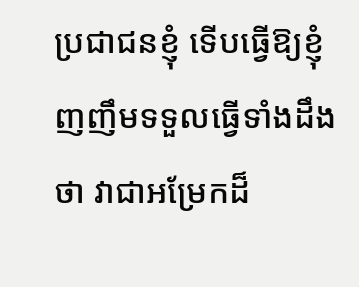ប្រជាជនខ្ញុំ ទើបធ្វើឱ្យខ្ញុំ ញញឹមទទួលធ្វើទាំងដឹងថា វាជាអម្រែកដ៏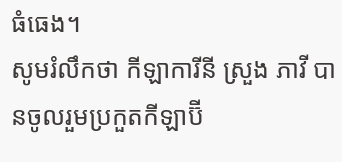ធំធេង។
សូមរំលឹកថា កីឡាការីនី ស្រួង ភាវី បានចូលរួមប្រកួតកីឡាប៊ី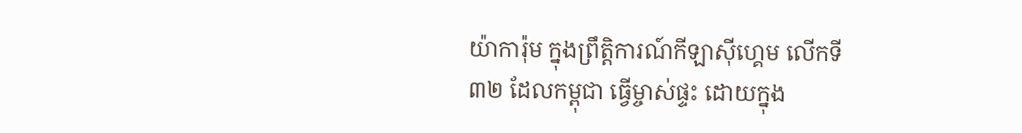យ៉ាការ៉ុម ក្នុងព្រឹត្តិការណ៍កីឡាស៊ីហ្គេម លើកទី៣២ ដែលកម្ពុជា ធ្វើម្ចាស់ផ្ទះ ដោយក្នុង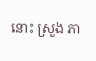នោះ ស្រួង ភា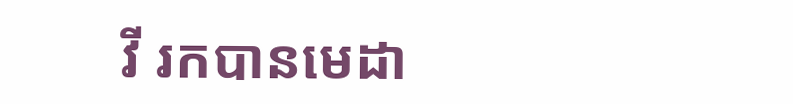វី រកបានមេដា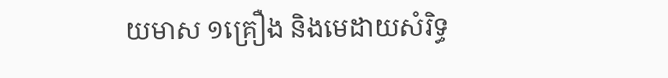យមាស ១គ្រឿង និងមេដាយសំរិទ្ធ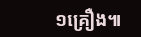១គ្រឿង៕